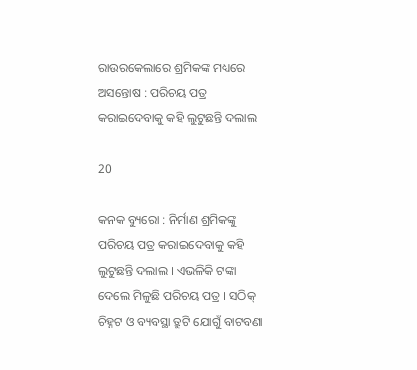ରାଉରକେଲାରେ ଶ୍ରମିକଙ୍କ ମଧ୍ୟରେ ଅସନ୍ତୋଷ : ପରିଚୟ ପତ୍ର କରାଇଦେବାକୁ କହି ଲୁଟୁଛନ୍ତି ଦଲାଲ

20

କନକ ବ୍ୟୁରୋ : ନିର୍ମାଣ ଶ୍ରମିକଙ୍କୁ ପରିଚୟ ପତ୍ର କରାଇଦେବାକୁ କହି ଲୁଟୁଛନ୍ତି ଦଲାଲ । ଏଭଳିକି ଟଙ୍କା ଦେଲେ ମିଳୁଛି ପରିଚୟ ପତ୍ର । ସଠିକ୍ ଚିହ୍ନଟ ଓ ବ୍ୟବସ୍ଥା ତ୍ରୁଟି ଯୋଗୁଁ ବାଟବଣା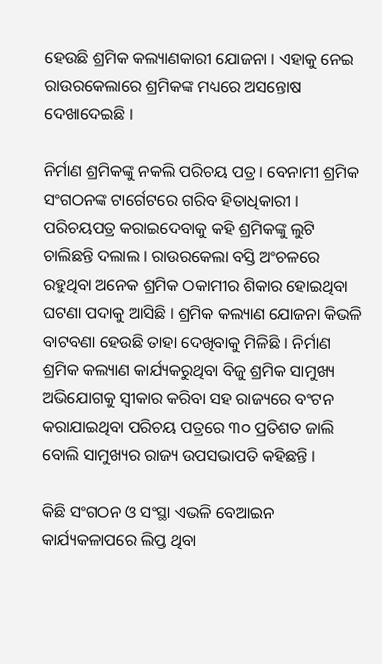ହେଉଛି ଶ୍ରମିକ କଲ୍ୟାଣକାରୀ ଯୋଜନା । ଏହାକୁ ନେଇ ରାଉରକେଲାରେ ଶ୍ରମିକଙ୍କ ମଧ୍ୟରେ ଅସନ୍ତୋଷ ଦେଖାଦେଇଛି ।

ନିର୍ମାଣ ଶ୍ରମିକଙ୍କୁ ନକଲି ପରିଚୟ ପତ୍ର । ବେନାମୀ ଶ୍ରମିକ ସଂଗଠନଙ୍କ ଟାର୍ଗେଟରେ ଗରିବ ହିତାଧିକାରୀ । ପରିଚୟପତ୍ର କରାଇଦେବାକୁ କହି ଶ୍ରମିକଙ୍କୁ ଲୁଟି ଚାଲିଛନ୍ତି ଦଲାଲ । ରାଉରକେଲା ବସ୍ତି ଅଂଚଳରେ ରହୁଥିବା ଅନେକ ଶ୍ରମିକ ଠକାମୀର ଶିକାର ହୋଇଥିବା ଘଟଣା ପଦାକୁ ଆସିଛି । ଶ୍ରମିକ କଲ୍ୟାଣ ଯୋଜନା କିଭଳି ବାଟବଣା ହେଉଛି ତାହା ଦେଖିବାକୁ ମିଳିଛି । ନିର୍ମାଣ ଶ୍ରମିକ କଲ୍ୟାଣ କାର୍ଯ୍ୟକରୁଥିବା ବିଜୁ ଶ୍ରମିକ ସାମୁଖ୍ୟ ଅଭିଯୋଗକୁ ସ୍ୱୀକାର କରିବା ସହ ରାଜ୍ୟରେ ବଂଟନ କରାଯାଇଥିବା ପରିଚୟ ପତ୍ରରେ ୩୦ ପ୍ରତିଶତ ଜାଲି ବୋଲି ସାମୁଖ୍ୟର ରାଜ୍ୟ ଉପସଭାପତି କହିଛନ୍ତି ।

କିଛି ସଂଗଠନ ଓ ସଂସ୍ଥା ଏଭଳି ବେଆଇନ କାର୍ଯ୍ୟକଳାପରେ ଲିପ୍ତ ଥିବା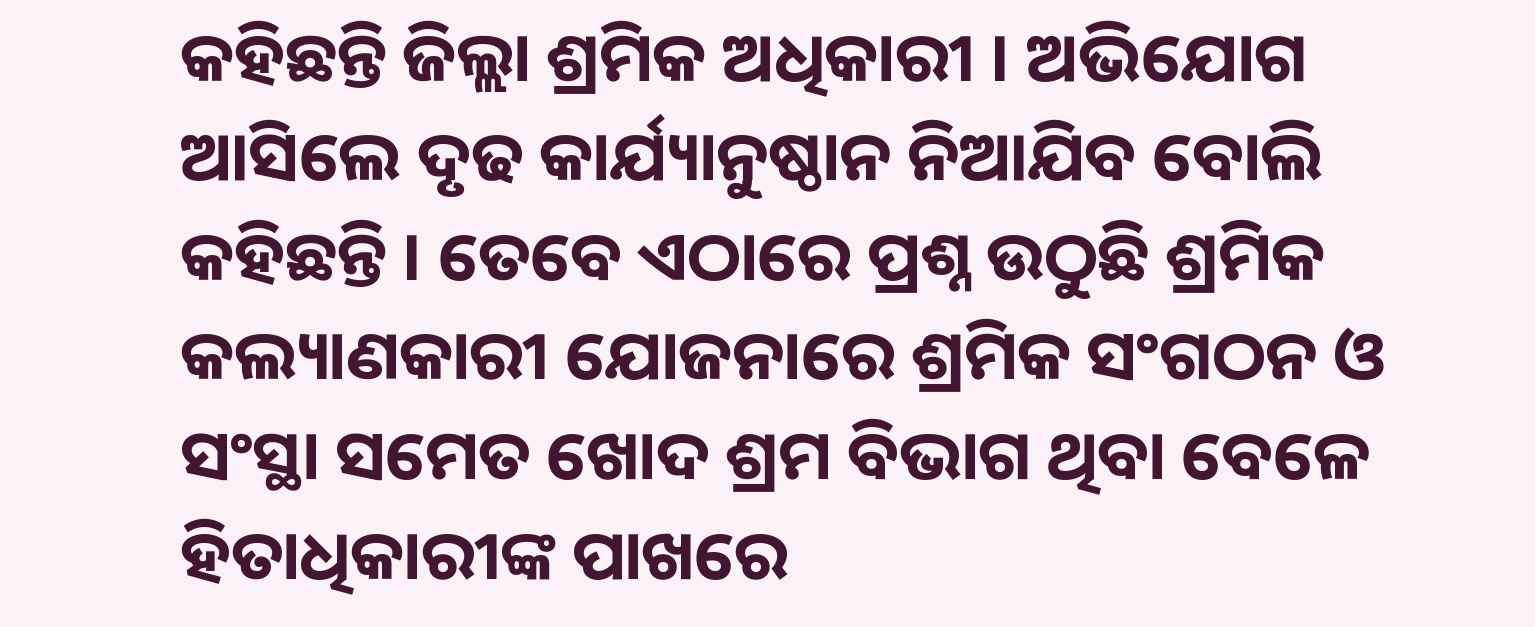କହିଛନ୍ତି ଜିଲ୍ଲା ଶ୍ରମିକ ଅଧିକାରୀ । ଅଭିଯୋଗ ଆସିଲେ ଦୃଢ କାର୍ଯ୍ୟାନୁଷ୍ଠାନ ନିଆଯିବ ବୋଲି କହିଛନ୍ତି । ତେବେ ଏଠାରେ ପ୍ରଶ୍ନ ଉଠୁଛି ଶ୍ରମିକ କଲ୍ୟାଣକାରୀ ଯୋଜନାରେ ଶ୍ରମିକ ସଂଗଠନ ଓ ସଂସ୍ଥା ସମେତ ଖୋଦ ଶ୍ରମ ବିଭାଗ ଥିବା ବେଳେ ହିତାଧିକାରୀଙ୍କ ପାଖରେ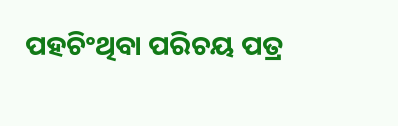ପହଚିଂଥିବା ପରିଚୟ ପତ୍ର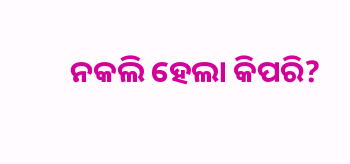ନକଲି ହେଲା କିପରି?